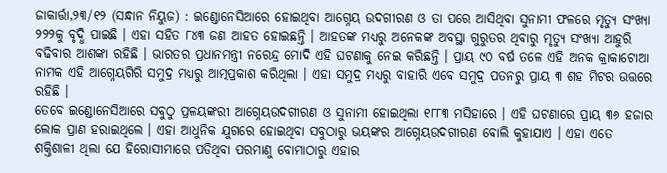ଜାକାର୍ତ୍ତା,୨୩/୧୨ (ସନ୍ଧାନ ନିୟୁଜ) : ଇଣ୍ଡୋନେସିଆରେ ହୋଇଥିବା ଆଗ୍ନେୟ ଉଦଗୀରଣ ଓ ତା ପରେ ଆସିଥିବା ସୁନାମୀ ଫଳରେ ମୃତ୍ୟୁ ସଂଖ୍ୟା ୨୨୨କୁ ବୃଦ୍ଧି ପାଇଛି । ଏହା ସହିତ ୮୪୩ ଜଣ ଆହତ ହୋଇଛନ୍ତି । ଆହତଙ୍କ ମଧ୍ୟରୁ ଅନେକଙ୍କ ଅବସ୍ଥା ଗୁରୁତର ଥିବାରୁ ମୃତ୍ୟୁ ସଂଖ୍ୟା ଆହୁରି ବଢିବାର ଆଶଙ୍କା ରହିଛି । ଭାରତର ପ୍ରଧାନମନ୍ତ୍ରୀ ନରେନ୍ଦ୍ର ମୋଦି ଏହି ଘଟଣାକୁ ନେଇ କରିଛନ୍ତି । ପ୍ରାୟ ୯୦ ବର୍ଷ ତଳେ ଏହି ଅନକ କ୍ରାକାଟୋଆ ନାମକ ଏହି ଆଗ୍ନେୟଗିରି ସମୁଦ୍ର ମଧ୍ୟରୁ ଆତ୍ମପ୍ରକାଶ କରିଥିଲା । ଏହା ସମୁଦ୍ର ମଧ୍ୟରୁ ବାହାରି ଏବେ ସମୁଦ୍ର ପତନରୁ ପ୍ରାୟ ୩ ଶହ ମିଟର ଉତ୍ତରେ ରହିଛି ।
ତେବେ ଇଣ୍ଡୋନେସିଆରେ ସବୁଠୁ ପ୍ରଳୟଙ୍କରୀ ଆଗ୍ନେୟଉଦଗୀରଣ ଓ ସୁନାମୀ ହୋଇଥିଲା ୧୮୮୩ ମସିହାରେ । ଏହି ଘଟଣାରେ ପ୍ରାୟ ୩୬ ହଜାର ଲୋକ ପ୍ରାଣ ହରାଇଥିଲେ । ଏହା ଆଧୁନିକ ଯୁଗରେ ହୋଇଥିବା ସବୁଠାରୁ ଭୟଙ୍କର ଆଗ୍ନେୟଉଦଗୀରଣ ବୋଲି କୁହାଯାଏ । ଏହା ଏତେ ଶକ୍ତିଶାଳୀ ଥିଲା ଯେ ହିରୋସୀମାରେ ପଡିଥିବା ପରମାଣୁ ବୋମାଠାରୁ ଏହାର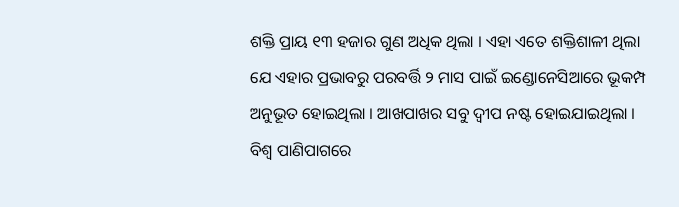ଶକ୍ତି ପ୍ରାୟ ୧୩ ହଜାର ଗୁଣ ଅଧିକ ଥିଲା । ଏହା ଏତେ ଶକ୍ତିଶାଳୀ ଥିଲା ଯେ ଏହାର ପ୍ରଭାବରୁ ପରବର୍ତ୍ତି ୨ ମାସ ପାଇଁ ଇଣ୍ଡୋନେସିଆରେ ଭୂକମ୍ପ ଅନୁଭୂତ ହୋଇଥିଲା । ଆଖପାଖର ସବୁ ଦ୍ୱୀପ ନଷ୍ଟ ହୋଇଯାଇଥିଲା । ବିଶ୍ୱ ପାଣିପାଗରେ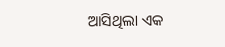ଆସିଥିଲା ଏକ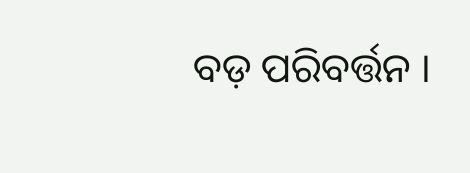ବଡ଼ ପରିବର୍ତ୍ତନ ।